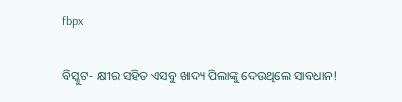fbpx

ବିସ୍କୁଟ- କ୍ଷୀର ସହିତ ଏସବୁ ଖାଦ୍ୟ ପିଲାଙ୍କୁ ଦେଉଥିଲେ ସାବଧାନ!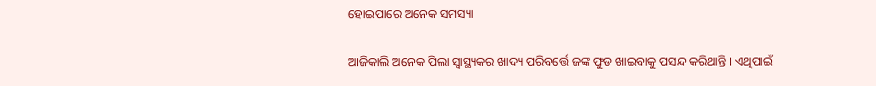ହୋଇପାରେ ଅନେକ ସମସ୍ୟା

ଆଜିକାଲି ଅନେକ ପିଲା ସ୍ୱାସ୍ଥ୍ୟକର ଖାଦ୍ୟ ପରିବର୍ତ୍ତେ ଜଙ୍କ ଫୁଡ ଖାଇବାକୁ ପସନ୍ଦ କରିଥାନ୍ତି । ଏଥିପାଇଁ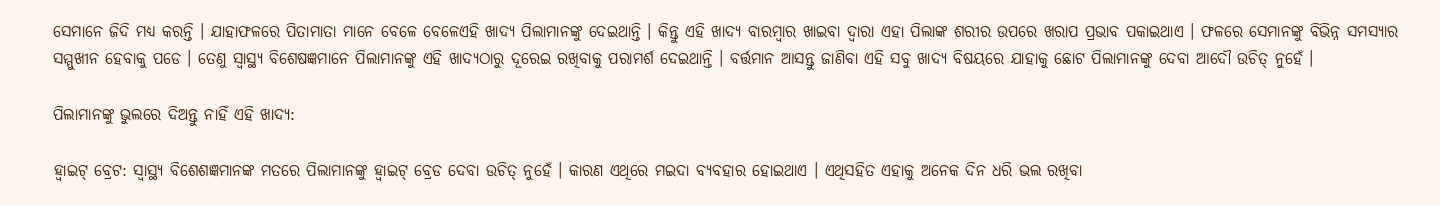ସେମାନେ ଜିଦି ମଧ୍ୟ କରନ୍ତି । ଯାହାଫଳରେ ପିତାମାତା ମାନେ ବେଳେ ବେଳେଏହି ଖାଦ୍ୟ ପିଲାମାନଙ୍କୁ ଦେଇଥାନ୍ତି । କିନ୍ତୁ ଏହି ଖାଦ୍ୟ ବାରମ୍ବାର ଖାଇବା ଦ୍ୱାରା ଏହା ପିଲାଙ୍କ ଶରୀର ଉପରେ ଖରାପ ପ୍ରଭାବ ପକାଇଥାଏ । ଫଳରେ ସେମାନଙ୍କୁ ବିଭିନ୍ନ ସମସ୍ୟାର ସମ୍ମୁଖୀନ ହେବାକୁ ପଡେ । ତେଣୁ ସ୍ୱାସ୍ଥ୍ୟ ବିଶେଷଜ୍ଞମାନେ ପିଲାମାନଙ୍କୁ ଏହି ଖାଦ୍ୟଠାରୁ ଦୂରେଇ ରଖିବାକୁ ପରାମର୍ଶ ଦେଇଥାନ୍ତି । ବର୍ତ୍ତମାନ ଆସନ୍ତୁ ଜାଣିବା ଏହି ସବୁ ଖାଦ୍ୟ ବିଷୟରେ ଯାହାକୁ ଛୋଟ ପିଲାମାନଙ୍କୁ ଦେବା ଆଦୌ ଉଚିତ୍ ନୁହେଁ ।

ପିଲାମାନଙ୍କୁ ଭୁଲରେ ଦିଅନ୍ତୁ ନାହିଁ ଏହି ଖାଦ୍ୟ:

ହ୍ୱାଇଟ୍ ବ୍ରେଟ: ସ୍ୱାସ୍ଥ୍ୟ ବିଶେଶଜ୍ଞମାନଙ୍କ ମତରେ ପିଲାମାନଙ୍କୁ ହ୍ୱାଇଟ୍ ବ୍ରେଡ ଦେବା ଉଚିତ୍ ନୁହେଁ । କାରଣ ଏଥିରେ ମଇଦା ବ୍ୟବହାର ହୋଇଥାଏ । ଏଥିସହିତ ଏହାକୁ ଅନେକ ଦିନ ଧରି ଭଲ ରଖିବା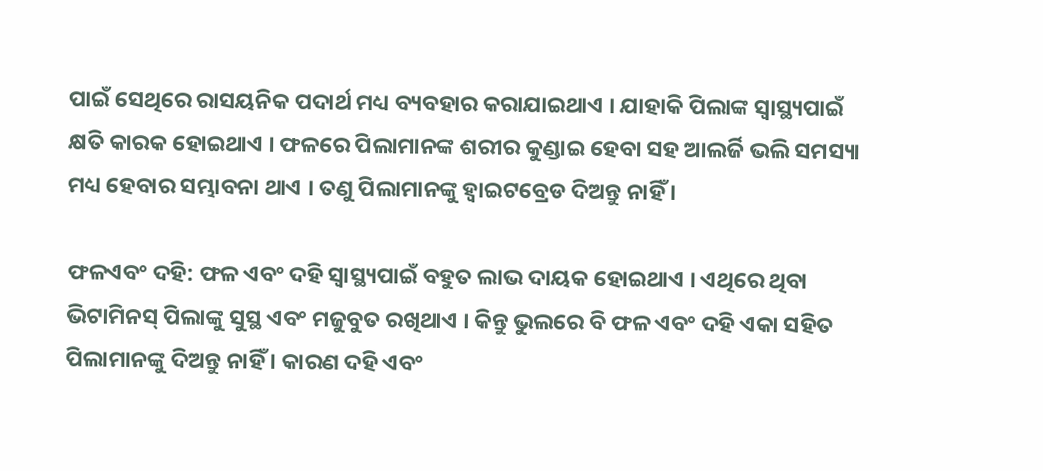ପାଇଁ ସେଥିରେ ରାସୟନିକ ପଦାର୍ଥ ମଧ୍ୟ ବ୍ୟବହାର କରାଯାଇଥାଏ । ଯାହାକି ପିଲାଙ୍କ ସ୍ୱାସ୍ଥ୍ୟପାଇଁ କ୍ଷତି କାରକ ହୋଇଥାଏ । ଫଳରେ ପିଲାମାନଙ୍କ ଶରୀର କୁଣ୍ଡାଇ ହେବା ସହ ଆଲର୍ଜି ଭଲି ସମସ୍ୟା ମଧ୍ୟ ହେବାର ସମ୍ଭାବନା ଥାଏ । ତଣୁ ପିଲାମାନଙ୍କୁ ହ୍ୱାଇଟବ୍ରେଡ ଦିଅନ୍ତୁ ନାହିଁ ।

ଫଳଏବଂ ଦହି: ଫଳ ଏବଂ ଦହି ସ୍ୱାସ୍ଥ୍ୟପାଇଁ ବହୁତ ଲାଭ ଦାୟକ ହୋଇଥାଏ । ଏଥିରେ ଥିବା ଭିଟାମିନସ୍ ପିଲାଙ୍କୁ ସୁସ୍ଥ ଏବଂ ମଜୁବୁତ ରଖିଥାଏ । କିନ୍ତୁ ଭୁଲରେ ବି ଫଳ ଏବଂ ଦହି ଏକା ସହିତ ପିଲାମାନଙ୍କୁ ଦିଅନ୍ତୁ ନାହିଁ । କାରଣ ଦହି ଏବଂ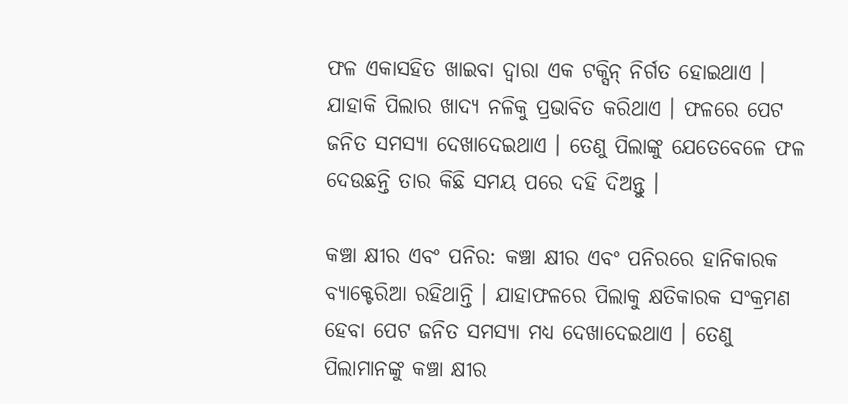ଫଳ ଏକାସହିତ ଖାଇବା ଦ୍ୱାରା ଏକ ଟକ୍ସିନ୍ ନିର୍ଗତ ହୋଇଥାଏ । ଯାହାକି ପିଲାର ଖାଦ୍ୟ ନଳିକୁ ପ୍ରଭାବିତ କରିଥାଏ । ଫଳରେ ପେଟ ଜନିତ ସମସ୍ୟା ଦେଖାଦେଇଥାଏ । ତେଣୁ ପିଲାଙ୍କୁ ଯେତେବେଳେ ଫଳ ଦେଉଛନ୍ତି ତାର କିଛି ସମୟ ପରେ ଦହି ଦିଅନ୍ତୁ ।

କଞ୍ଚା କ୍ଷୀର ଏବଂ ପନିର: କଞ୍ଚା କ୍ଷୀର ଏବଂ ପନିରରେ ହାନିକାରକ ବ୍ୟାକ୍ଟେରିଆ ରହିଥାନ୍ତି । ଯାହାଫଳରେ ପିଲାକୁ କ୍ଷତିକାରକ ସଂକ୍ରମଣ ହେବା ପେଟ ଜନିତ ସମସ୍ୟା ମଧ୍ୟ ଦେଖାଦେଇଥାଏ । ତେଣୁ ପିଲାମାନଙ୍କୁ କଞ୍ଚା କ୍ଷୀର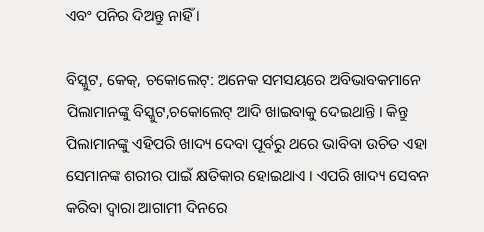ଏବଂ ପନିର ଦିଅନ୍ତୁ ନାହିଁ ।

ବିସ୍କୁଟ, କେକ୍, ଚକୋଲେଟ୍: ଅନେକ ସମସୟରେ ଅବିଭାବକମାନେ ପିଲାମାନଙ୍କୁ ବିସ୍କୁଟ,ଚକୋଲେଟ୍ ଆଦି ଖାଇବାକୁ ଦେଇଥାନ୍ତି । କିନ୍ତୁ ପିଲାମାନଙ୍କୁ ଏହିପରି ଖାଦ୍ୟ ଦେବା ପୂର୍ବରୁ ଥରେ ଭାବିବା ଉଚିତ ଏହା ସେମାନଙ୍କ ଶରୀର ପାଇଁ କ୍ଷତିକାର ହୋଇଥାଏ । ଏପରି ଖାଦ୍ୟ ସେବନ କରିବା ଦ୍ୱାରା ଆଗାମୀ ଦିନରେ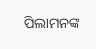ପିଲାମନଙ୍କ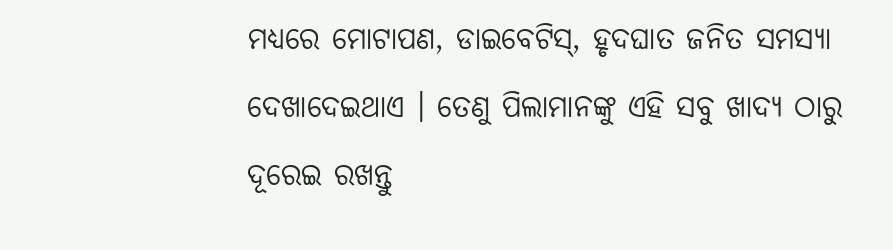ମଧ୍ୟରେ ମୋଟାପଣ, ଡାଇବେଟିସ୍, ହୃଦଘାତ ଜନିତ ସମସ୍ୟା ଦେଖାଦେଇଥାଏ । ତେଣୁ ପିଲାମାନଙ୍କୁ ଏହି ସବୁ ଖାଦ୍ୟ ଠାରୁ ଦୂରେଇ ରଖନ୍ତୁ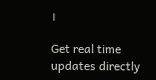।

Get real time updates directly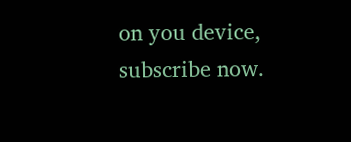on you device, subscribe now.